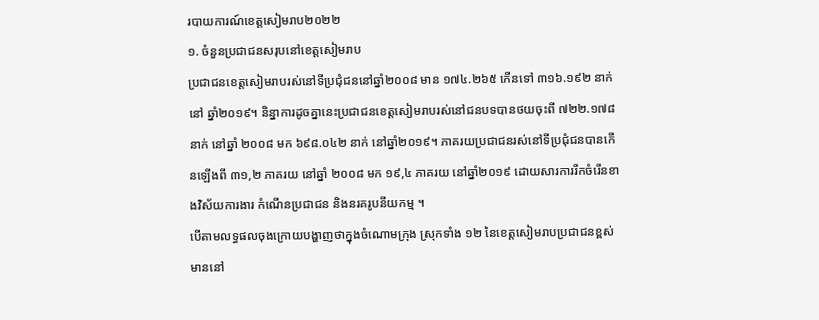របាយការណ៍ខេត្តសៀមរាប២០២២
១. ចំនួនប្រជាជនសរុបនៅខេត្តសៀមរាប
ប្រជាជនខេត្តសៀមរាបរស់នៅទីប្រជុំជននៅឆ្នាំ២០០៨ មាន ១៧៤.២៦៥ កើនទៅ ៣១៦.១៩២ នាក់ នៅ ឆ្នាំ២០១៩។ និន្នាការដូចគ្នានេះប្រជាជនខេត្តសៀមរាបរស់នៅជនបទបានថយចុះពី ៧២២.១៧៨ នាក់ នៅឆ្នាំ ២០០៨ មក ៦៩៨.០៤២ នាក់ នៅឆ្នាំ២០១៩។ ភាគរយប្រជាជនរស់នៅទីប្រជុំជនបានកើនឡើងពី ៣១,២ ភាគរយ នៅឆ្នាំ ២០០៨ មក ១៩,៤ ភាគរយ នៅឆ្នាំ២០១៩ ដោយសារការរីកចំរើនខាងវិស័យការងារ កំណើនប្រជាជន និងនរគរូបនីយកម្ម ។
បើតាមលទ្ធផលចុងក្រោយបង្ហាញថាក្នុងចំណោមក្រុង ស្រុកទាំង ១២ នៃខេត្តសៀមរាបប្រជាជនខ្ពស់មាននៅ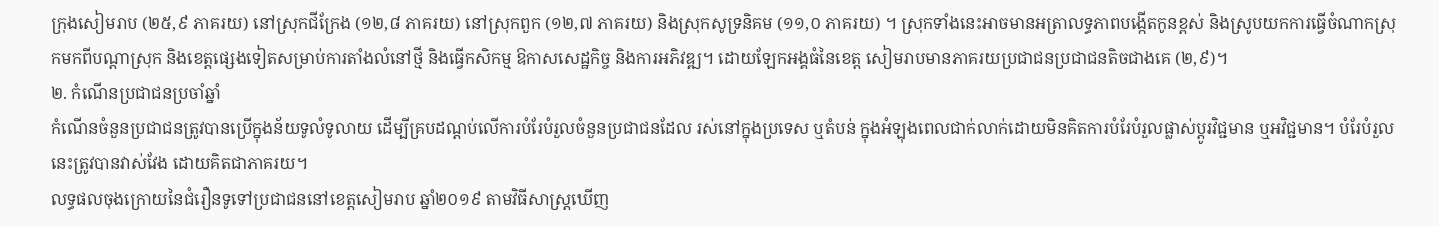ក្រុងសៀមរាប (២៥,៩ ភាគរយ) នៅស្រុកជីក្រែង (១២,៨ ភាគរយ) នៅស្រុកពួក (១២,៧ ភាគរយ) និងស្រុកសូទ្រនិគម (១១,០ ភាគរយ) ។ ស្រុកទាំងនេះអាចមានអត្រាលទ្ធភាពបង្កើតកូនខ្ពស់ និងស្រូបយកការធ្វើចំណាកស្រុកមកពីបណ្តាស្រុក និងខេត្តផ្សេងទៀតសម្រាប់ការតាំងលំនៅថ្មី និងធ្វើកសិកម្ម ឱកាសសេដ្ឋកិច្ច និងការអភិវឌ្ឍ។ ដោយឡែកអង្គធំនៃខេត្ត សៀមរាបមានភាគរយប្រជាជនប្រជាជនតិចជាងគេ (២,៩)។
២. កំណើនប្រជាជនប្រចាំឆ្នាំ
កំណើនចំនួនប្រជាជនត្រូវបានប្រើក្នុងន័យទូលំទូលាយ ដើម្បីគ្របដណ្តប់លើការបំរែបំរួលចំនួនប្រជាជនដែល រស់នៅក្នុងប្រទេស ឬតំបន់ ក្នុងអំឡុងពេលជាក់លាក់ដោយមិនគិតការបំរែបំរួលផ្លាស់ប្ដូរវិជ្ជមាន ឬអវិជ្ជមាន។ បំរែបំរួល នេះត្រូវបានវាស់វែង ដោយគិតជាភាគរយ។
លទ្ធផលចុងក្រោយនៃជំរឿនទូទៅប្រជាជននៅខេត្តសៀមរាប ឆ្នាំ២០១៩ តាមវិធីសាស្ត្រឃើញ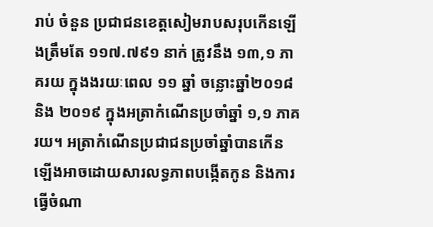រាប់ ចំនួន ប្រជាជនខេត្តសៀមរាបសរុបកើនឡើងត្រឹមតែ ១១៧.៧៩១ នាក់ ត្រូវនឹង ១៣,១ ភាគរយ ក្នុងងរយៈពេល ១១ ឆ្នាំ ចន្លោះឆ្នាំ២០១៨ និង ២០១៩ ក្នុងអត្រាកំណើនប្រចាំឆ្នាំ ១,១ ភាគរយ។ អត្រាកំណើនប្រជាជនប្រចាំឆ្នាំបានកើន ឡើងអាចដោយសារលទ្ធភាពបង្កើតកូន និងការធ្វើចំណា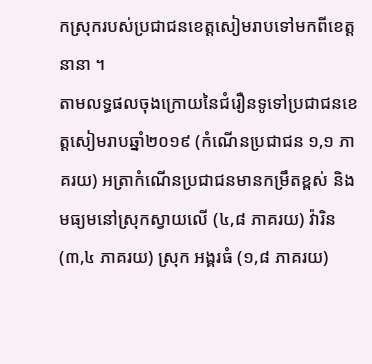កស្រុករបស់ប្រជាជនខេត្តសៀមរាបទៅមកពីខេត្តនានា ។
តាមលទ្ធផលចុងក្រោយនៃជំរឿនទូទៅប្រជាជនខេត្តសៀមរាបឆ្នាំ២០១៩ (កំណើនប្រជាជន ១,១ ភាគរយ) អត្រាកំណើនប្រជាជនមានកម្រឹតខ្ពស់ និងមធ្យមនៅស្រុកស្វាយលើ (៤,៨ ភាគរយ) វ៉ារិន (៣,៤ ភាគរយ) ស្រុក អង្គរធំ (១,៨ ភាគរយ)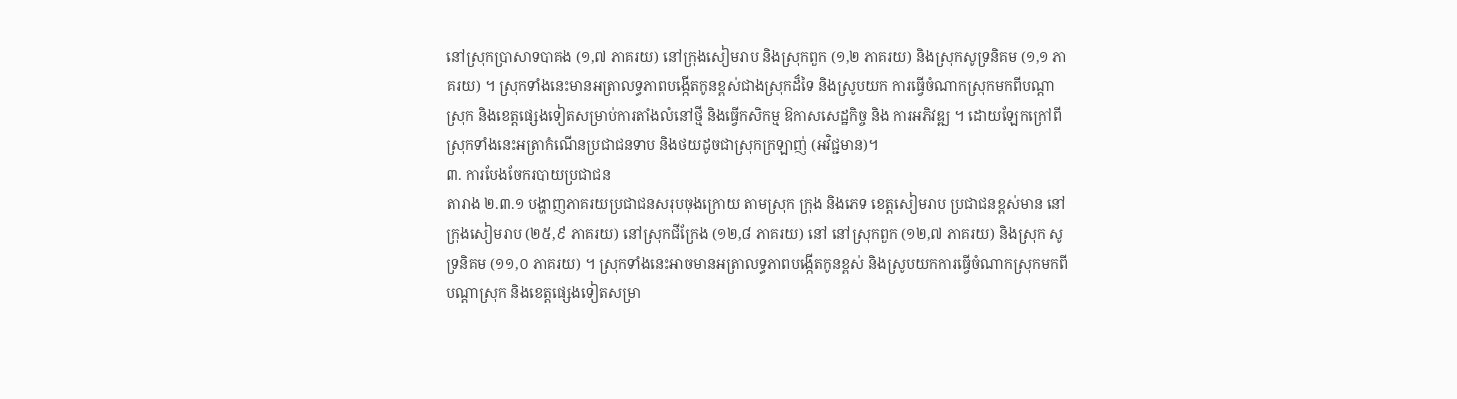នៅស្រុកប្រាសាទបាគង (១,៧ ភាគរយ) នៅក្រុងសៀមរាប និងស្រុកពួក (១,២ ភាគរយ) និងស្រុកសូទ្រនិគម (១,១ ភាគរយ) ។ ស្រុកទាំងនេះមានអត្រាលទ្ធភាពបង្កើតកូនខ្ពស់ជាងស្រុកដ៏ទៃ និងស្រូបយក ការធ្វើចំណាកស្រុកមកពីបណ្តាស្រុក និងខេត្តផ្សេងទៀតសម្រាប់ការតាំងលំនៅថ្មី និងធ្វើកសិកម្ម ឱកាសសេដ្ឋកិច្ច និង ការអភិវឌ្ឍ ។ ដោយឡែកក្រៅពីស្រុកទាំងនេះអត្រាកំណើនប្រជាជនទាប និងថយដូចជាស្រុកក្រឡាញ់ (អវិជ្ជមាន)។
៣. ការបែងចែករបាយប្រជាជន
តារាង ២.៣.១ បង្ហាញភាគរយប្រជាជនសរុបចុងក្រោយ តាមស្រុក ក្រុង និងភេទ ខេត្តសៀមរាប ប្រជាជនខ្ពស់មាន នៅក្រុងសៀមរាប (២៥,៩ ភាគរយ) នៅស្រុកជីក្រែង (១២,៨ ភាគរយ) នៅ នៅស្រុកពួក (១២,៧ ភាគរយ) និងស្រុក សូទ្រនិគម (១១,០ ភាគរយ) ។ ស្រុកទាំងនេះអាចមានអត្រាលទ្ធភាពបង្កើតកូនខ្ពស់ និងស្រូបយកការធ្វើចំណាកស្រុកមកពី បណ្តាស្រុក និងខេត្តផ្សេងទៀតសម្រា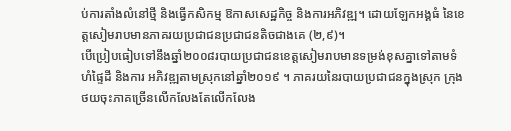ប់ការតាំងលំនៅថ្មី និងធ្វើកសិកម្ម ឱកាសសេដ្ឋកិច្ច និងការអភិវឌ្ឍ។ ដោយឡែកអង្គធំ នៃខេត្តសៀមរាបមានភាគរយប្រជាជនប្រជាជនតិចជាងគេ (២,៩)។
បើប្រៀបធៀបទៅនឹងឆ្នាំ២០០៨របាយប្រជាជនខេត្តសៀមរាបមានទម្រង់ខុសគ្នាទៅតាមទំហំផ្ទៃដី និងការ អភិវឌ្ឍតាមស្រុកនៅឆ្នាំ២០១៩ ។ ភាគរយនៃរបាយប្រជាជនក្នុងស្រុក ក្រុង ថយចុះភាគច្រើនលើកលែងតែលើកលែង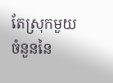តែស្រុកមួយចំនួននៃ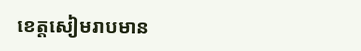ខេត្តសៀមរាបមាន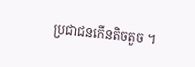ប្រជាជនកើនតិចតួច ។